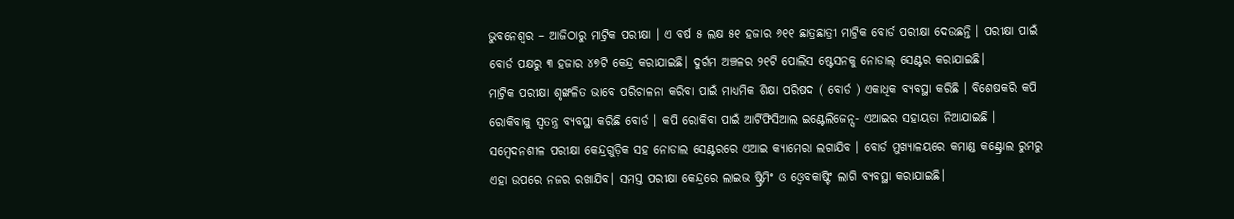ଭୁବନେଶ୍ୱର – ଆଜିଠାରୁ ମାଟ୍ରିକ ପରୀକ୍ଷା । ଏ ବର୍ଷ ୫ ଲକ୍ଷ ୫୧ ହଜାର ୬୧୧ ଛାତ୍ରଛାତ୍ରୀ ମାଟ୍ରିକ ବୋର୍ଡ ପରୀକ୍ଷା ଦେଉଛନ୍ତି । ପରୀକ୍ଷା ପାଇଁ ବୋର୍ଡ ପକ୍ଷରୁ ୩ ହଜାର ୪୭ଟି କେନ୍ଦ୍ର କରାଯାଇଛି। ଦୁର୍ଗମ ଅଞ୍ଚଳର ୨୧ଟି ପୋଲିସ ଷ୍ଟେସନକୁ ନୋଡାଲ୍ ସେଣ୍ଟର କରାଯାଇଛି।
ମାଟ୍ରିକ ପରୀକ୍ଷା ଶୃଙ୍ଖଳିତ ଭାବେ ପରିଚାଳନା କରିବା ପାଇଁ ମାଧ୍ୟମିକ ଶିକ୍ଷା ପରିଷଦ ( ବୋର୍ଡ ) ଏକାଧିକ ବ୍ୟବସ୍ଥା କରିଛି । ବିଶେଷକରି କପି ରୋକିବାକୁ ସ୍ୱତନ୍ତ୍ର ବ୍ୟବସ୍ଥା କରିଛି ବୋର୍ଡ । କପି ରୋକିବା ପାଇଁ ଆର୍ଟିଫିସିଆଲ ଇଣ୍ଟେଲିଜେନ୍ସ- ଏଆଇର ସହାୟତା ନିଆଯାଇଛି ।
ସମ୍ବେଦନଶୀଳ ପରୀକ୍ଷା କେନ୍ଦ୍ରଗୁଡ଼ିକ ସହ ନୋଡାଲ ସେଣ୍ଟରରେ ଏଆଇ କ୍ୟାମେରା ଲଗାଯିବ । ବୋର୍ଡ ମୁଖ୍ୟାଳୟରେ କମାଣ୍ଡ କଣ୍ଟ୍ରୋଲ ରୁମରୁ ଏହା ଉପରେ ନଜର ରଖାଯିବ। ସମସ୍ତ ପରୀକ୍ଷା କେନ୍ଦ୍ରରେ ଲାଇଭ ଷ୍ଟ୍ରିମିଂ ଓ ଓ୍ଵେବକାଷ୍ଟିଂ ଲାଗି ବ୍ୟବସ୍ଥା କରାଯାଇଛି।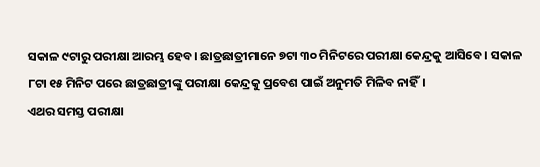ସକାଳ ୯ଟାରୁ ପରୀକ୍ଷା ଆରମ୍ଭ ହେବ। ଛାତ୍ରଛାତ୍ରୀମାନେ ୭ଟା ୩୦ ମିନିଟରେ ପରୀକ୍ଷା କେନ୍ଦ୍ରକୁ ଆସିବେ । ସକାଳ ୮ଟା ୧୫ ମିନିଟ ପରେ ଛାତ୍ରଛାତ୍ରୀଙ୍କୁ ପରୀକ୍ଷା କେନ୍ଦ୍ରକୁ ପ୍ରବେଶ ପାଇଁ ଅନୁମତି ମିଳିବ ନାହିଁ।
ଏଥର ସମସ୍ତ ପରୀକ୍ଷା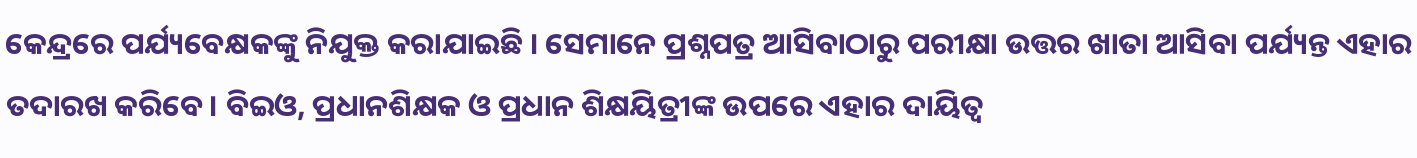କେନ୍ଦ୍ରରେ ପର୍ଯ୍ୟବେକ୍ଷକଙ୍କୁ ନିଯୁକ୍ତ କରାଯାଇଛି । ସେମାନେ ପ୍ରଶ୍ନପତ୍ର ଆସିବାଠାରୁ ପରୀକ୍ଷା ଉତ୍ତର ଖାତା ଆସିବା ପର୍ଯ୍ୟନ୍ତ ଏହାର ତଦାରଖ କରିବେ। ବିଇଓ, ପ୍ରଧାନଶିକ୍ଷକ ଓ ପ୍ରଧାନ ଶିକ୍ଷୟିତ୍ରୀଙ୍କ ଉପରେ ଏହାର ଦାୟିତ୍ଵ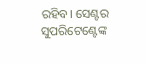ରହିବ। ସେଣ୍ଟର ସୁପରିଟେଣ୍ଟେଙ୍କ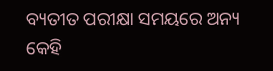ବ୍ୟତୀତ ପରୀକ୍ଷା ସମୟରେ ଅନ୍ୟ କେହି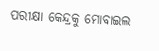ପରୀକ୍ଷା କେନ୍ଦ୍ରକୁ ମୋବାଇଲ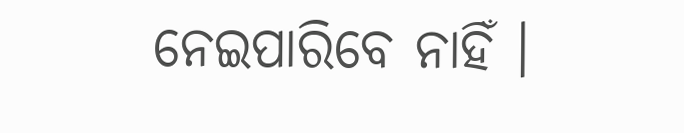ନେଇପାରିବେ ନାହିଁ ।